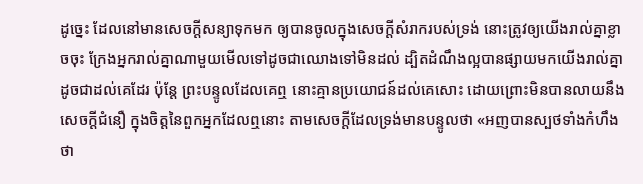ដូច្នេះ ដែលនៅមានសេចក្ដីសន្យាទុកមក ឲ្យបានចូលក្នុងសេចក្ដីសំរាករបស់ទ្រង់ នោះត្រូវឲ្យយើងរាល់គ្នាខ្លាចចុះ ក្រែងអ្នករាល់គ្នាណាមួយមើលទៅដូចជាឈោងទៅមិនដល់ ដ្បិតដំណឹងល្អបានផ្សាយមកយើងរាល់គ្នាដូចជាដល់គេដែរ ប៉ុន្តែ ព្រះបន្ទូលដែលគេឮ នោះគ្មានប្រយោជន៍ដល់គេសោះ ដោយព្រោះមិនបានលាយនឹងសេចក្ដីជំនឿ ក្នុងចិត្តនៃពួកអ្នកដែលឮនោះ តាមសេចក្ដីដែលទ្រង់មានបន្ទូលថា «អញបានស្បថទាំងកំហឹងថា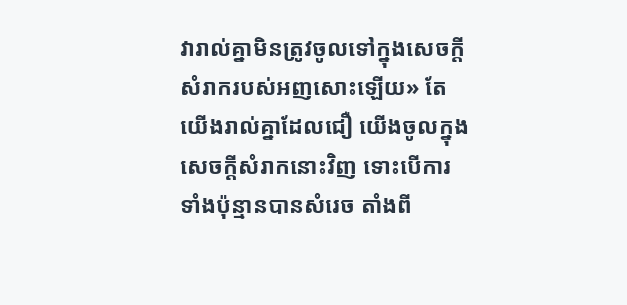វារាល់គ្នាមិនត្រូវចូលទៅក្នុងសេចក្ដីសំរាករបស់អញសោះឡើយ» តែយើងរាល់គ្នាដែលជឿ យើងចូលក្នុងសេចក្ដីសំរាកនោះវិញ ទោះបើការទាំងប៉ុន្មានបានសំរេច តាំងពី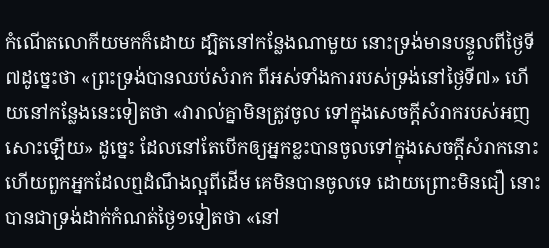កំណើតលោកីយមកក៏ដោយ ដ្បិតនៅកន្លែងណាមួយ នោះទ្រង់មានបន្ទូលពីថ្ងៃទី៧ដូច្នេះថា «ព្រះទ្រង់បានឈប់សំរាក ពីអស់ទាំងការរបស់ទ្រង់នៅថ្ងៃទី៧» ហើយនៅកន្លែងនេះទៀតថា «វារាល់គ្នាមិនត្រូវចូល ទៅក្នុងសេចក្ដីសំរាករបស់អញសោះឡើយ» ដូច្នេះ ដែលនៅតែបើកឲ្យអ្នកខ្លះបានចូលទៅក្នុងសេចក្ដីសំរាកនោះ ហើយពួកអ្នកដែលឮដំណឹងល្អពីដើម គេមិនបានចូលទេ ដោយព្រោះមិនជឿ នោះបានជាទ្រង់ដាក់កំណត់ថ្ងៃ១ទៀតថា «នៅ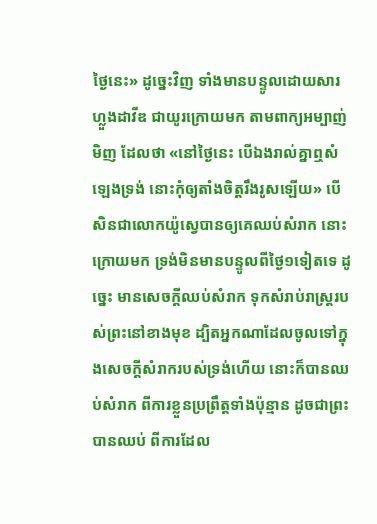ថ្ងៃនេះ» ដូច្នេះវិញ ទាំងមានបន្ទូលដោយសារហ្លួងដាវីឌ ជាយូរក្រោយមក តាមពាក្យអម្បាញ់មិញ ដែលថា «នៅថ្ងៃនេះ បើឯងរាល់គ្នាឮសំឡេងទ្រង់ នោះកុំឲ្យតាំងចិត្តរឹងរូសឡើយ» បើសិនជាលោកយ៉ូស្វេបានឲ្យគេឈប់សំរាក នោះក្រោយមក ទ្រង់មិនមានបន្ទូលពីថ្ងៃ១ទៀតទេ ដូច្នេះ មានសេចក្ដីឈប់សំរាក ទុកសំរាប់រាស្ត្ររបស់ព្រះនៅខាងមុខ ដ្បិតអ្នកណាដែលចូលទៅក្នុងសេចក្ដីសំរាករបស់ទ្រង់ហើយ នោះក៏បានឈប់សំរាក ពីការខ្លួនប្រព្រឹត្តទាំងប៉ុន្មាន ដូចជាព្រះបានឈប់ ពីការដែល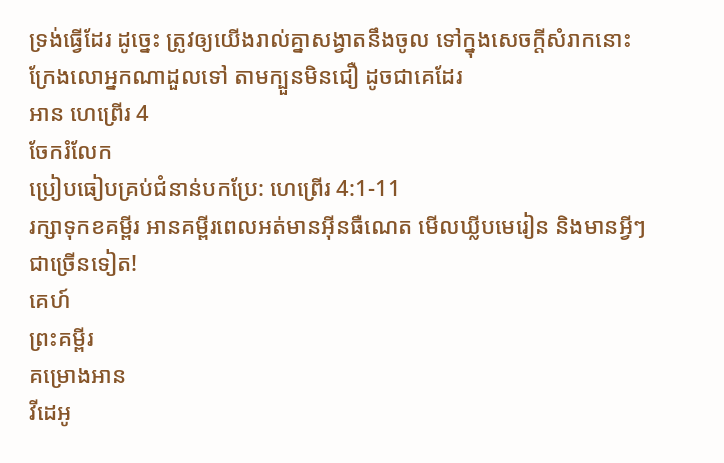ទ្រង់ធ្វើដែរ ដូច្នេះ ត្រូវឲ្យយើងរាល់គ្នាសង្វាតនឹងចូល ទៅក្នុងសេចក្ដីសំរាកនោះ ក្រែងលោអ្នកណាដួលទៅ តាមក្បួនមិនជឿ ដូចជាគេដែរ
អាន ហេព្រើរ 4
ចែករំលែក
ប្រៀបធៀបគ្រប់ជំនាន់បកប្រែ: ហេព្រើរ 4:1-11
រក្សាទុកខគម្ពីរ អានគម្ពីរពេលអត់មានអ៊ីនធឺណេត មើលឃ្លីបមេរៀន និងមានអ្វីៗជាច្រើនទៀត!
គេហ៍
ព្រះគម្ពីរ
គម្រោងអាន
វីដេអូ